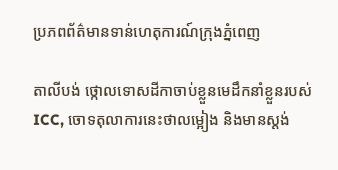ប្រភពព័ត៌មានទាន់ហេតុការណ៍ក្រុងភ្នំពេញ

តាលីបង់ ថ្កោលទោសដីកាចាប់ខ្លួនមេដឹកនាំខ្លួនរបស់ ICC, ចោទតុលាការនេះថាលម្អៀង និងមានស្តង់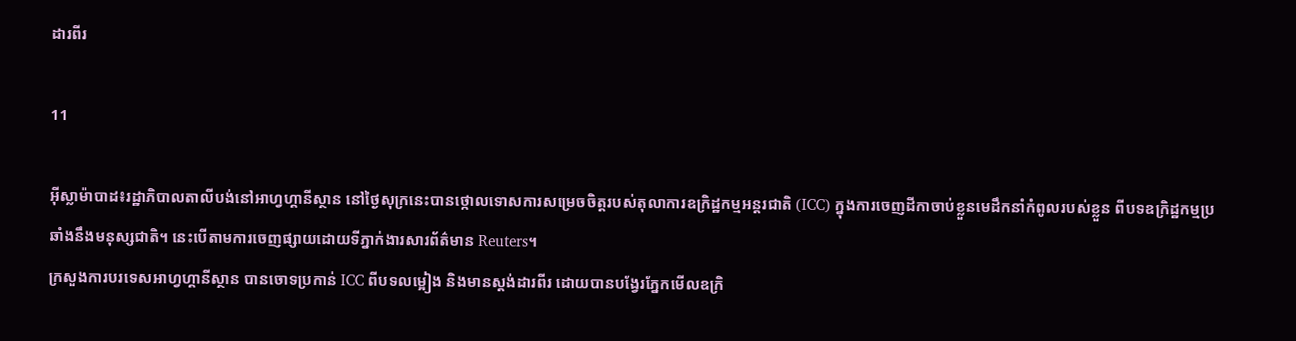ដារពីរ

11

អ៊ីស្លាម៉ាបាដ៖រដ្ឋាភិបាលតាលីបង់នៅអាហ្វហ្គានីស្ថាន នៅថ្ងៃសុក្រនេះបានថ្កោលទោសការសម្រេចចិត្តរបស់តុលាការឧក្រិដ្ឋកម្មអន្តរជាតិ (ICC) ក្នុងការចេញដីកាចាប់ខ្លួនមេដឹកនាំកំពូលរបស់ខ្លួន ពីបទឧក្រិដ្ឋកម្មប្រឆាំងនឹងមនុស្សជាតិ។ នេះបើតាមការចេញផ្សាយដោយទីភ្នាក់ងារសារព័ត៌មាន Reuters។
ក្រសួងការបរទេសអាហ្វហ្គានីស្ថាន បានចោទប្រកាន់ ICC ពីបទលម្អៀង និងមានស្តង់ដារពីរ ដោយបានបង្វែរភ្នែកមើលឧក្រិ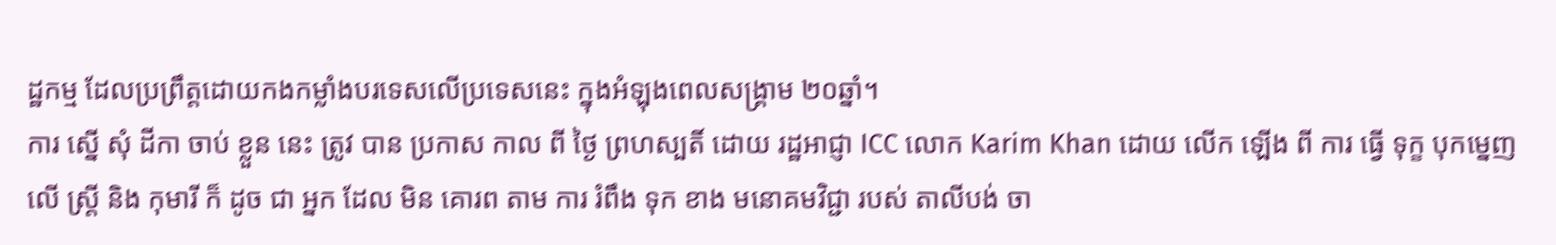ដ្ឋកម្ម ដែលប្រព្រឹត្តដោយកងកម្លាំងបរទេសលើប្រទេសនេះ ក្នុងអំឡុងពេលសង្រ្គាម ២០ឆ្នាំ។
ការ ស្នើ សុំ ដីកា ចាប់ ខ្លួន នេះ ត្រូវ បាន ប្រកាស កាល ពី ថ្ងៃ ព្រហស្បតិ៍ ដោយ រដ្ឋអាជ្ញា ICC លោក Karim Khan ដោយ លើក ឡើង ពី ការ ធ្វើ ទុក្ខ បុកម្នេញ លើ ស្ត្រី និង កុមារី ក៏ ដូច ជា អ្នក ដែល មិន គោរព តាម ការ រំពឹង ទុក ខាង មនោគមវិជ្ជា របស់ តាលីបង់ ចា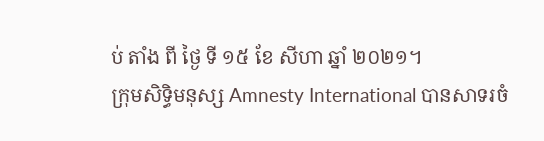ប់ តាំង ពី ថ្ងៃ ទី ១៥ ខែ សីហា ឆ្នាំ ២០២១។
ក្រុមសិទ្ធិមនុស្ស Amnesty International បានសាទរចំ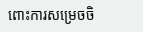ពោះការសម្រេចចិ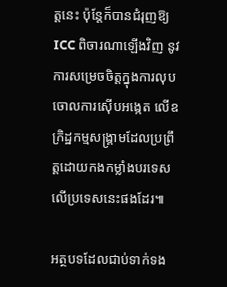ត្តនេះ ប៉ុន្តែក៏បានជំរុញឱ្យ ICC ពិចារណាឡើងវិញ នូវការសម្រេចចិត្តក្នុងការលុបចោលការស៊ើបអង្កេត លើឧក្រិដ្ឋកម្មសង្រ្គាមដែលប្រព្រឹត្តដោយកងកម្លាំងបរទេស លើប្រទេសនេះផងដែរ៕

អត្ថបទដែលជាប់ទាក់ទង